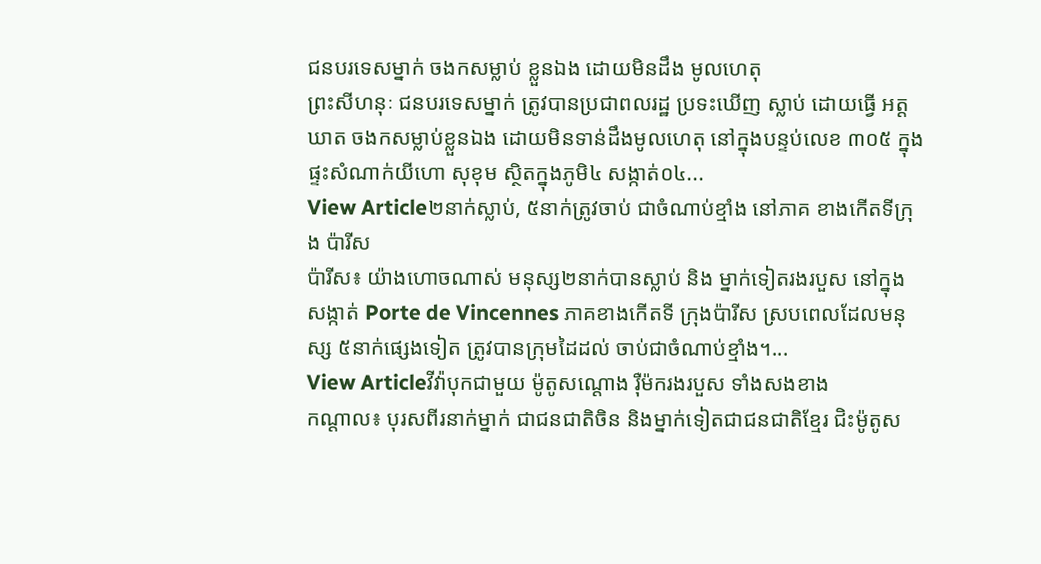ជនបរទេសម្នាក់ ចងកសម្លាប់ ខ្លួនឯង ដោយមិនដឹង មូលហេតុ
ព្រះសីហនុៈ ជនបរទេសម្នាក់ ត្រូវបានប្រជាពលរដ្ឋ ប្រទះឃើញ ស្លាប់ ដោយធ្វើ អត្តឃាត ចងកសម្លាប់ខ្លួនឯង ដោយមិនទាន់ដឹងមូលហេតុ នៅក្នុងបន្ទប់លេខ ៣០៥ ក្នុងផ្ទះសំណាក់យីហោ សុខុម ស្ថិតក្នុងភូមិ៤ សង្កាត់០៤...
View Article២នាក់ស្លាប់, ៥នាក់ត្រូវចាប់ ជាចំណាប់ខ្មាំង នៅភាគ ខាងកើតទីក្រុង ប៉ារីស
ប៉ារីស៖ យ៉ាងហោចណាស់ មនុស្ស២នាក់បានស្លាប់ និង ម្នាក់ទៀតរងរបួស នៅក្នុងសង្កាត់ Porte de Vincennes ភាគខាងកើតទី ក្រុងប៉ារីស ស្របពេលដែលមនុស្ស ៥នាក់ផ្សេងទៀត ត្រូវបានក្រុមដៃដល់ ចាប់ជាចំណាប់ខ្មាំង។...
View Articleវីវ៉ាបុកជាមួយ ម៉ូតូសណ្តោង រ៉ឺម៉ករងរបួស ទាំងសងខាង
កណ្តាល៖ បុរសពីរនាក់ម្នាក់ ជាជនជាតិចិន និងម្នាក់ទៀតជាជនជាតិខ្មែរ ជិះម៉ូតូស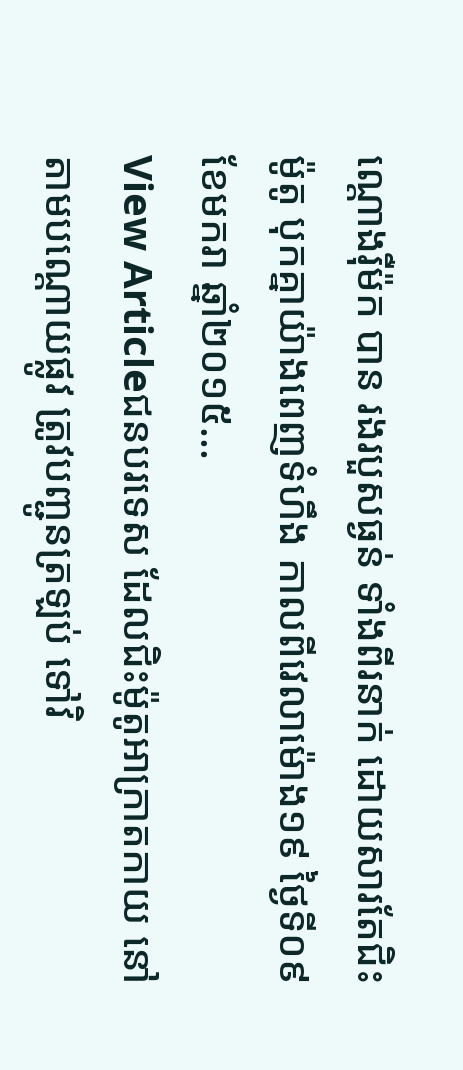ណ្តោងរ៉ឺម៉ក បាន រងរបួសធ្ងន់ ទាំងពីរនាក់ ដោយសារតែជិះម៉ូតូ បុកគ្នាយ៉ាងពេញទំហឹង កាលពីវេលាម៉ោង១៩ ថ្ងៃទី០៩ ខែមករា ឆ្នាំ២០១៥...
View Articleជនបរទេស ដែលជិះម៉ូតូអាក្រាតកាយ នៅតាមបណ្តោយផ្លូវ ត្រូវបញ្ជូនត្រឡប់ ទៅវិ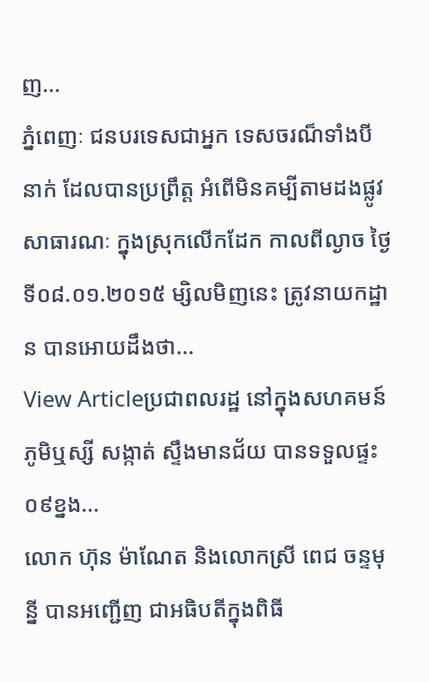ញ...
ភ្នំពេញៈ ជនបរទេសជាអ្នក ទេសចរណ៏ទាំងបីនាក់ ដែលបានប្រព្រឹត្ត អំពើមិនគម្បីតាមដងផ្លូវសាធារណៈ ក្នុងស្រុកលើកដែក កាលពីល្ងាច ថ្ងៃទី០៨.០១.២០១៥ ម្សិលមិញនេះ ត្រូវនាយកដ្ឋាន បានអោយដឹងថា...
View Articleប្រជាពលរដ្ឋ នៅក្នុងសហគមន៍ ភូមិឬស្សី សង្កាត់ ស្ទឹងមានជ័យ បានទទួលផ្ទះ ០៩ខ្នង...
លោក ហ៊ុន ម៉ាណែត និងលោកស្រី ពេជ ចន្ទមុន្នី បានអញ្ជើញ ជាអធិបតីក្នុងពិធី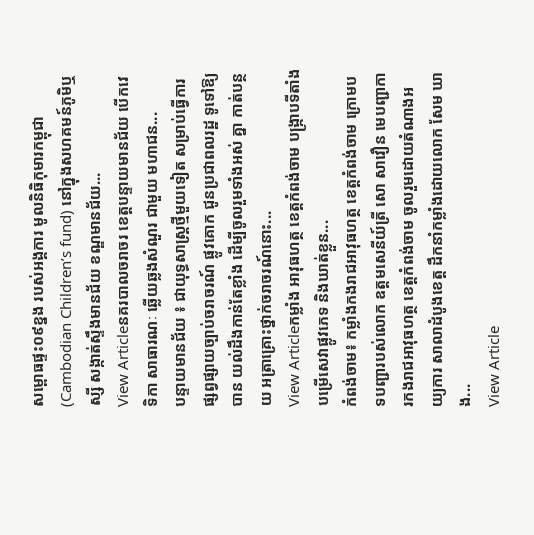សម្ពោធផ្ទះ០៩ខ្នង របស់អង្គការ មូលនិធិកុមារកម្ពុជា (Cambodian Children’s fund) នៅក្នុងសហគមន៍ភូមិឬស្សី សង្កាត់ស្ទឹងមានជ័យ ខណ្ឌមានជ័យ...
View Articleនគរបាលចរាចរ ខេត្តបន្ទាយមានជ័យ បើកវេទិកា សាធារណៈ ឆ្លើយឆ្លងសំណួរ ជាមួយ មហាជន...
បន្ទាយមានជ័យ ៖ ជាយុទ្ធសាស្ដ្រថ្មីមួយទៀត សម្រាប់ធ្វើការ ផ្សព្វផ្សាយច្បាប់ចរាចរណ៍ ផ្លូវគោក ជូនប្រជាពលរដ្ឋ ទូទៅឱ្យបាន យល់ដឹងកាន់តែខ្លាំង ដើម្បីចូលរួមទាំងអស់ គ្នា កាត់បន្ថយ អត្រាគ្រោះថ្នាក់ចរាចរណ៍នោះ...
View Articleកម្លាំង អាវុធហត្ថ ខេត្តកំពង់ចាម បង្ក្រាបទីតាំង បម្រើសេវាផ្លូវភេទ និងឃាត់ខ្លួន...
កំពង់ចាម៖ កម្លាំងកងរាជអាវុធហត្ថ ខេត្តកំពង់ចាម ក្រោមបទបញ្ជារបស់លោក ឧត្តមសេនីយ៍ត្រី សោ សាវឿន មេបញ្ជាការកងរាជអាវុធហត្ថ ខេត្តកំពង់ចាម ចូលរួមដោយតំណាងអយ្យការ សាលាដំបូងខេត្ត ដឹកនាំកម្លាំងដោយលោក សែម ឃាង...
View Article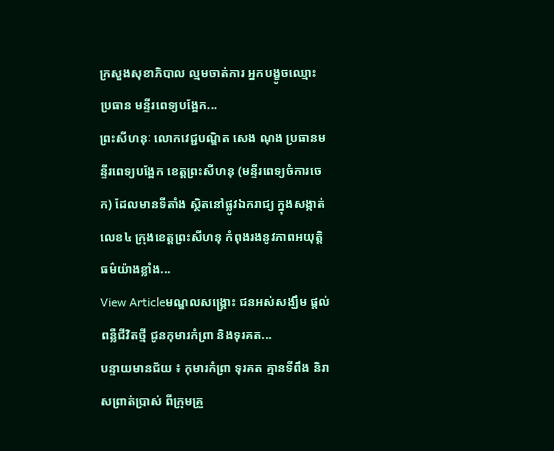ក្រសួងសុខាភិបាល ល្មមចាត់ការ អ្នកបង្ខូចឈ្មោះ ប្រធាន មន្ទីរពេទ្យបង្អែក...
ព្រះសីហនុៈ លោកវេជ្ជបណ្ឌិត សេង ណុង ប្រធានមន្ទីរពេទ្យបង្អែក ខេត្តព្រះសីហនុ (មន្ទីរពេទ្យចំការចេក) ដែលមានទីតាំង ស្ថិតនៅផ្លូវឯករាជ្យ ក្នុងសង្កាត់លេខ៤ ក្រុងខេត្តព្រះសីហនុ កំពុងរងនូវភាពអយុត្តិធម៌យ៉ាងខ្លាំង...
View Articleមណ្ឌលសង្រ្គោះ ជនអស់សង្ឃឹម ផ្តល់ពន្លឺជីវិតថ្មី ជូនកុមារកំព្រា និងទុរគត...
បន្ទាយមានជ័យ ៖ កុមារកំព្រា ទុរគត គ្មានទីពឹង និរាសព្រាត់ប្រាស់ ពីក្រុមគ្រួ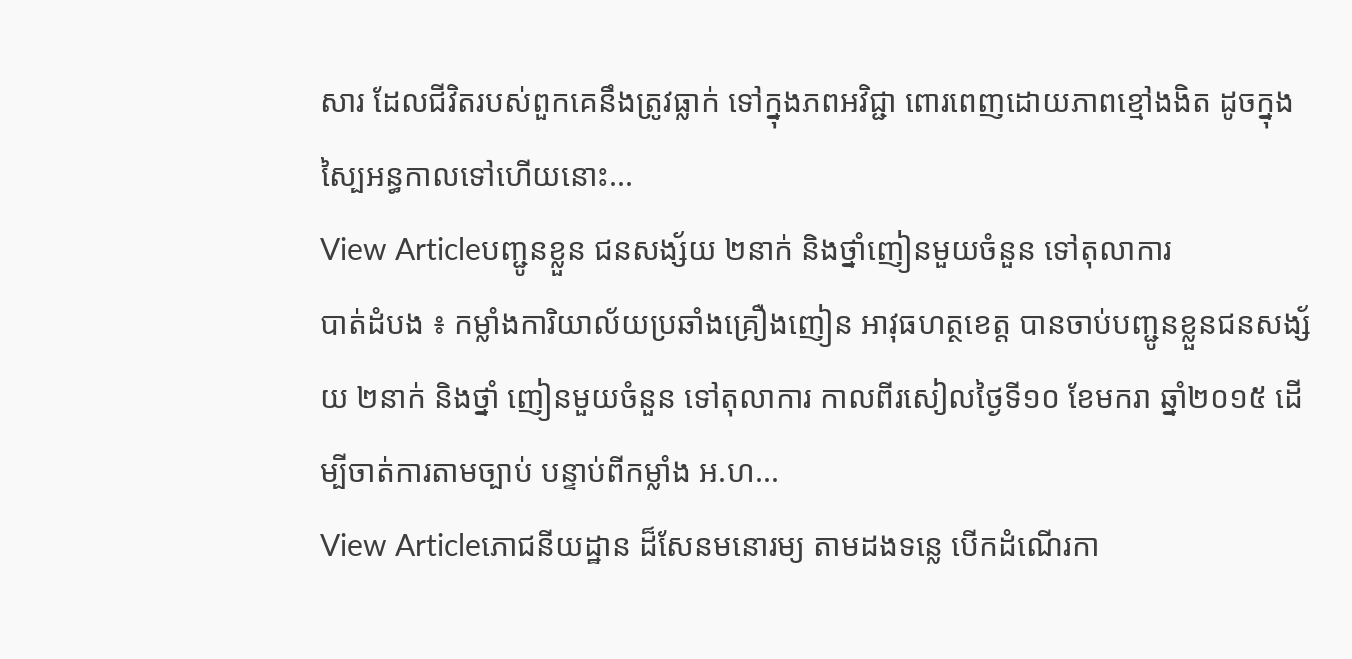សារ ដែលជីវិតរបស់ពួកគេនឹងត្រូវធ្លាក់ ទៅក្នុងភពអវិជ្ជា ពោរពេញដោយភាពខ្មៅងងិត ដូចក្នុងស្បៃអន្ធកាលទៅហើយនោះ...
View Articleបញ្ជូនខ្លួន ជនសង្ស័យ ២នាក់ និងថ្នាំញៀនមួយចំនួន ទៅតុលាការ
បាត់ដំបង ៖ កម្លាំងការិយាល័យប្រឆាំងគ្រឿងញៀន អាវុធហត្ថខេត្ត បានចាប់បញ្ជូនខ្លួនជនសង្ស័យ ២នាក់ និងថ្នាំ ញៀនមួយចំនួន ទៅតុលាការ កាលពីរសៀលថ្ងៃទី១០ ខែមករា ឆ្នាំ២០១៥ ដើម្បីចាត់ការតាមច្បាប់ បន្ទាប់ពីកម្លាំង អ.ហ...
View Articleភោជនីយដ្ឋាន ដ៏សែនមនោរម្យ តាមដងទន្លេ បើកដំណើរកា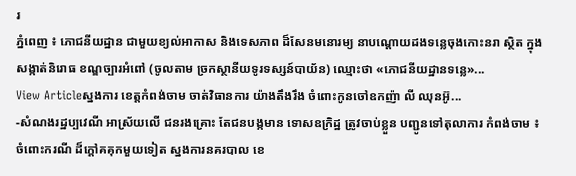រ
ភ្នំពេញ ៖ ភោជនីយដ្ឋាន ជាមួយខ្យល់អាកាស និងទេសភាព ដ៏សែនមនោរម្យ នាបណ្តោយដងទន្លេចុងកោះនរា ស្ថិត ក្នុងសង្កាត់និរោធ ខណ្ឌច្បារអំពៅ (ចូលតាម ច្រកស្ថានីយទូរទស្សន៍បាយ័ន) ឈ្មោះថា «ភោជនីយដ្ឋានទន្លេ»...
View Articleស្នងការ ខេត្តកំពង់ចាម ចាត់វិធានការ យ៉ាងតឹងរឹង ចំពោះកូនចៅឧកញ៉ា លី ឈុនអ៊ូ...
-សំណងរដ្ឋប្បវេណី អាស្រ័យលើ ជនរងគ្រោះ តែជនបង្កមាន ទោសឧក្រិដ្ឋ ត្រូវចាប់ខ្លួន បញ្ជូនទៅតុលាការ កំពង់ចាម ៖ ចំពោះករណី ដ៏ក្តៅគគុកមួយទៀត ស្នងការនគរបាល ខេ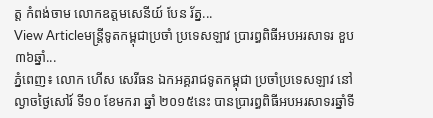ត្ត កំពង់ចាម លោកឧត្តមសេនីយ៍ បែន រ័ត្ន...
View Articleមន្រ្តីទូតកម្ពុជាប្រចាំ ប្រទេសឡាវ ប្រារព្ធពិធីអបអរសាទរ ខួប៣៦ឆ្នាំ...
ភ្នំពេញ៖ លោក ហើស សេរីធន ឯកអគ្គរាជទូតកម្ពុជា ប្រចាំប្រទេសឡាវ នៅល្ងាចថ្ងៃសៅរ៍ ទី១០ ខែមករា ឆ្នាំ ២០១៥នេះ បានប្រារព្ធពិធីអបអរសាទរឆ្នាំទី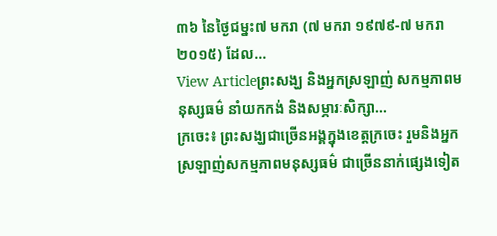៣៦ នៃថ្ងៃជម្នះ៧ មករា (៧ មករា ១៩៧៩-៧ មករា ២០១៥) ដែល...
View Articleព្រះសង្ឃ និងអ្នកស្រឡាញ់ សកម្មភាពមនុស្សធម៌ នាំយកកង់ និងសម្ភារៈសិក្សា...
ក្រចេះ៖ ព្រះសង្ឃជាច្រើនអង្គក្នុងខេត្តក្រចេះ រួមនិងអ្នកស្រឡាញ់សកម្មភាពមនុស្សធម៌ ជាច្រើននាក់ផ្សេងទៀត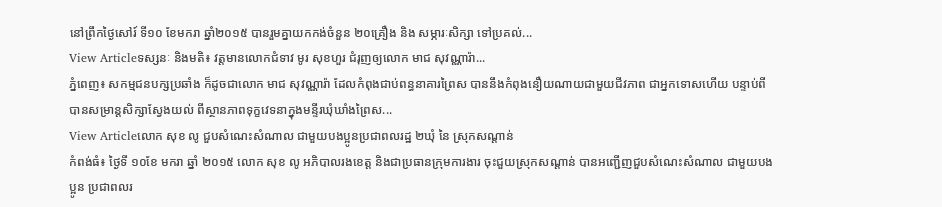នៅព្រឹកថ្ងៃសៅរ៍ ទី១០ ខែមករា ឆ្នាំ២០១៥ បានរួមគ្នាយកកង់ចំនួន ២០គ្រឿង និង សម្ភារៈសិក្សា ទៅប្រគល់...
View Articleទស្សនៈ និងមតិ៖ វត្តមានលោកជំទាវ មូរ សុខហួរ ជំរុញឲ្យលោក មាជ សុវណ្ណារ៉ា...
ភ្នំពេញ៖ សកម្មជនបក្សប្រឆាំង ក៏ដូចជាលោក មាជ សុវណ្ណារ៉ា ដែលកំពុងជាប់ពន្ធនាគារព្រៃស បាននឹងកំពុងនឿយណាយជាមួយជីវភាព ជាអ្នកទោសហើយ បន្ទាប់ពីបានសម្រាន្តសិក្សាស្វែងយល់ ពីស្ថានភាពទុក្ខវេទនាក្នុងមន្ទីរឃុំឃាំងព្រៃស...
View Articleលោក សុខ លូ ជួបសំណេះសំណាល ជាមួយបងប្អូនប្រជាពលរដ្ឋ ២ឃុំ នៃ ស្រុកសណ្តាន់
កំពង់ធំ៖ ថ្ងៃទី ១០ខែ មករា ឆ្នាំ ២០១៥ លោក សុខ លូ អភិបាលរងខេត្ត និងជាប្រធានក្រុមការងារ ចុះជួយស្រុកសណ្តាន់ បានអញ្ជើញជួបសំណេះសំណាល ជាមួយបងប្អូន ប្រជាពលរ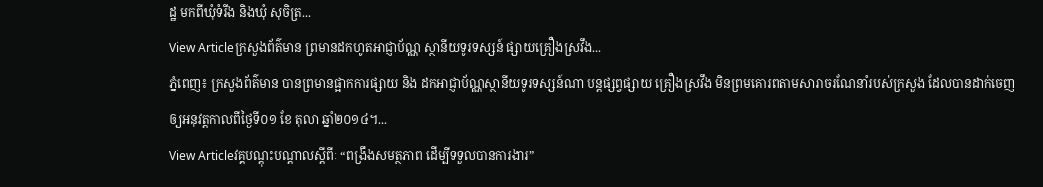ដ្ឋ មកពីឃុំទំរីង និងឃុំ សុចិត្រ...
View Articleក្រសួងព័ត៌មាន ព្រមានដកហូតអាជ្ញាប័ណ្ណ ស្ថានីយទូរទស្សន៍ ផ្សាយគ្រឿងស្រវឹង...
ភ្នំពេញ៖ ក្រសួងព័ត៌មាន បានព្រមានផ្អាកការផ្សាយ និង ដកអាជ្ញាប័ណ្ណស្ថានីយទូរទស្សន៍ណា បន្តផ្សព្វផ្សាយ គ្រឿងស្រវឹង មិនព្រមគោរពតាមសារាចរណែនាំរបស់ក្រសួង ដែលបានដាក់ចេញឲ្យអនុវត្តកាលពីថ្ងៃទី០១ ខែ តុលា ឆ្នាំ២០១៤។...
View Articleវគ្គបណ្តុះបណ្តាលស្តីពីៈ “ពង្រឹងសមត្ថភាព ដើម្បីទទួលបានការងារ”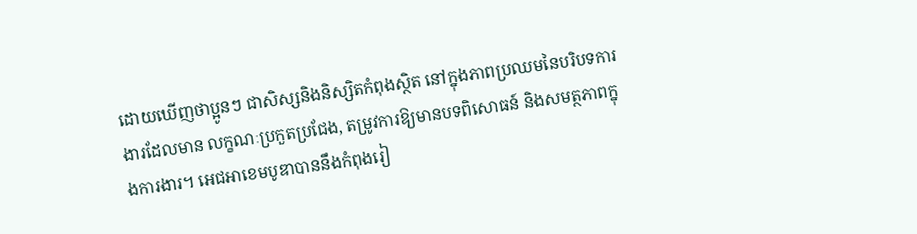ដោយឃើញថាប្អូនៗ ជាសិស្សនិងនិស្សិតកំពុងស្ថិត នៅក្នុងភាពប្រឈមនៃបរិបទការងារដែលមាន លក្ខណៈប្រកួតប្រជែង, តម្រូវការឱ្យមានបទពិសោធន៍ និងសមត្ថភាពក្នុងការងារ។ អេជអាខេមបូឌាបាននឹងកំពុងរៀ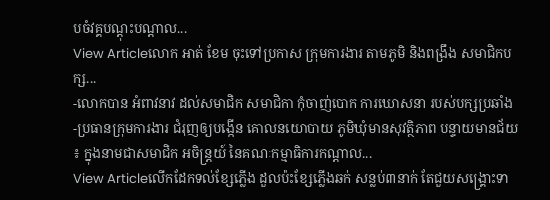បចំវគ្គបណ្ដុះបណ្ដាល...
View Articleលោក អាត់ ខែម ចុះទៅប្រកាស ក្រុមការងារ តាមភូមិ និងពង្រឹង សមាជិកបក្ស...
-លោកបាន អំពាវនាវ ដល់សមាជិក សមាជិកា កុំចាញ់បោក ការឃោសនា របស់បក្សប្រឆាំង -ប្រធានក្រុមការងារ ជំរុញឲ្យបង្កើន គោលនយោបាយ ភូមិឃុំមានសុវត្ថិភាព បន្ទាយមានជ័យ ៖ ក្នុងនាមជាសមាជិក អចិន្រ្តយ៍ នៃគណៈកម្មាធិការកណ្តាល...
View Articleលើកដែកទល់ខ្សែភ្លើង ដួលប៉ះខ្សែភ្លើងឆក់ សន្លប់៣នាក់ តែជួយសង្រ្គោះទា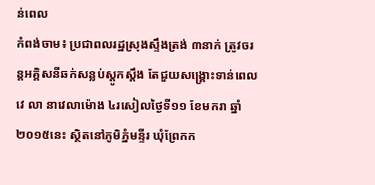ន់ពេល
កំពង់ចាម៖ ប្រជាពលរដ្ឋស្រុងស្ទឹងត្រង់ ៣នាក់ ត្រូវចរន្តអគ្គិសនីឆក់សន្លប់ស្តូកស្តឹង តែជួយសង្រ្គោះទាន់ពេលវេ លា នាវេលាម៉ោង ៤រសៀលថ្ងៃទី១១ ខែមករា ឆ្នាំ២០១៥នេះ ស្ថិតនៅភូមិភ្នំមន្ទីរ ឃុំព្រែកក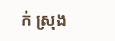ក់ ស្រុង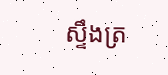ស្ទឹងត្រ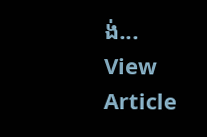ង់...
View Article